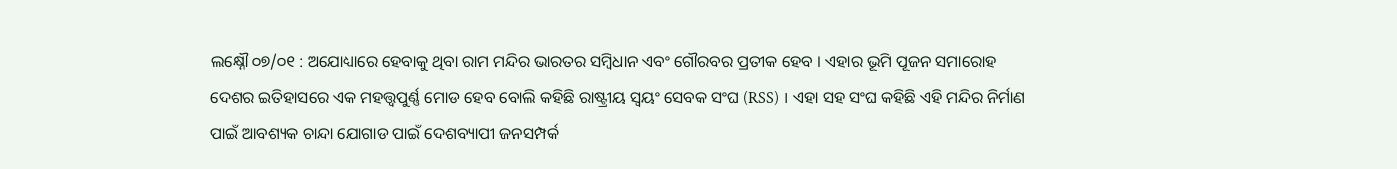ଲକ୍ଷ୍ନୌ ୦୭/୦୧ : ଅଯୋଧ୍ୟାରେ ହେବାକୁ ଥିବା ରାମ ମନ୍ଦିର ଭାରତର ସମ୍ବିଧାନ ଏବଂ ଗୌରବର ପ୍ରତୀକ ହେବ । ଏହାର ଭୂମି ପୂଜନ ସମାରୋହ ଦେଶର ଇତିହାସରେ ଏକ ମହତ୍ତ୍ବପୁର୍ଣ୍ଣ ମୋଡ ହେବ ବୋଲି କହିଛି ରାଷ୍ଟ୍ରୀୟ ସ୍ବୟଂ ସେବକ ସଂଘ (RSS) । ଏହା ସହ ସଂଘ କହିଛି ଏହି ମନ୍ଦିର ନିର୍ମାଣ ପାଇଁ ଆବଶ୍ୟକ ଚାନ୍ଦା ଯୋଗାଡ ପାଇଁ ଦେଶବ୍ୟାପୀ ଜନସମ୍ପର୍କ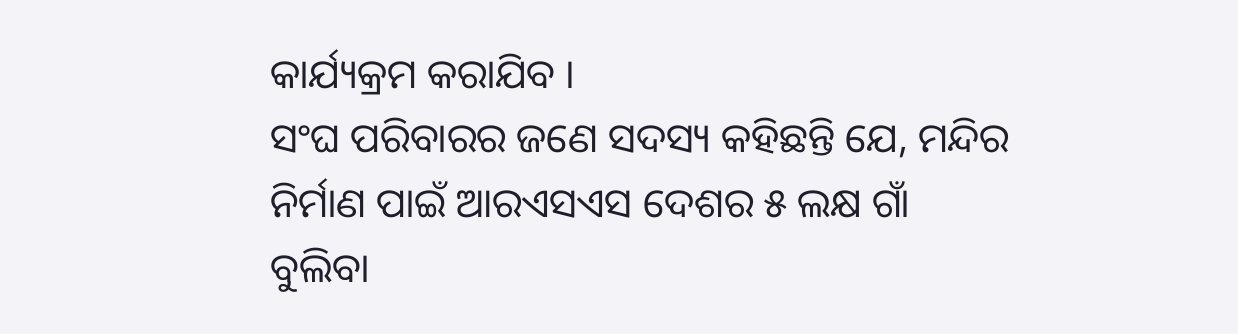କାର୍ଯ୍ୟକ୍ରମ କରାଯିବ ।
ସଂଘ ପରିବାରର ଜଣେ ସଦସ୍ୟ କହିଛନ୍ତି ଯେ, ମନ୍ଦିର ନିର୍ମାଣ ପାଇଁ ଆରଏସଏସ ଦେଶର ୫ ଲକ୍ଷ ଗାଁ ବୁଲିବା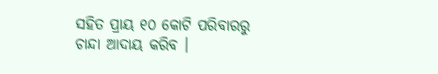ସହିତ ପ୍ରାୟ ୧୦ କୋଟି ପରିବାରରୁ ଚାନ୍ଦା ଆଦାୟ କରିବ ।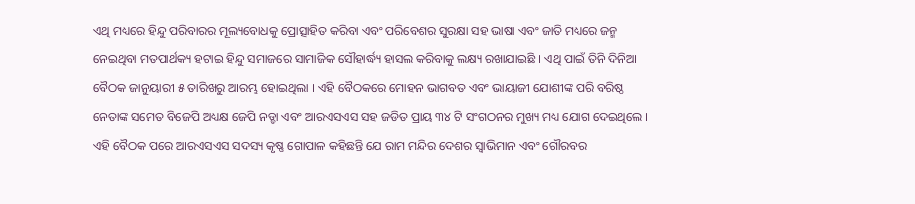ଏଥି ମଧ୍ୟରେ ହିନ୍ଦୁ ପରିବାରର ମୂଲ୍ୟବୋଧକୁ ପ୍ରୋତ୍ସାହିତ କରିବା ଏବଂ ପରିବେଶର ସୁରକ୍ଷା ସହ ଭାଷା ଏବଂ ଜାତି ମଧ୍ୟରେ ଜନ୍ମ ନେଇଥିବା ମତପାର୍ଥକ୍ୟ ହଟାଇ ହିନ୍ଦୁ ସମାଜରେ ସାମାଜିକ ସୌହାର୍ଦ୍ଧ୍ୟ ହାସଲ କରିବାକୁ ଲକ୍ଷ୍ୟ ରଖାଯାଇଛି । ଏଥି ପାଇଁ ତିନି ଦିନିଆ ବୈଠକ ଜାନୁୟାରୀ ୫ ତାରିଖରୁ ଆରମ୍ଭ ହୋଇଥିଲା । ଏହି ବୈଠକରେ ମୋହନ ଭାଗବତ ଏବଂ ଭାୟାଜୀ ଯୋଶୀଙ୍କ ପରି ବରିଷ୍ଠ ନେତାଙ୍କ ସମେତ ବିଜେପି ଅଧ୍ୟକ୍ଷ ଜେପି ନଡ୍ଡା ଏବଂ ଆରଏସଏସ ସହ ଜଡିତ ପ୍ରାୟ ୩୪ ଟି ସଂଗଠନର ମୁଖ୍ୟ ମଧ୍ୟ ଯୋଗ ଦେଇଥିଲେ ।
ଏହି ବୈଠକ ପରେ ଆରଏସଏସ ସଦସ୍ୟ କୃଷ୍ଣ ଗୋପାଳ କହିଛନ୍ତି ଯେ ରାମ ମନ୍ଦିର ଦେଶର ସ୍ବାଭିମାନ ଏବଂ ଗୌରବର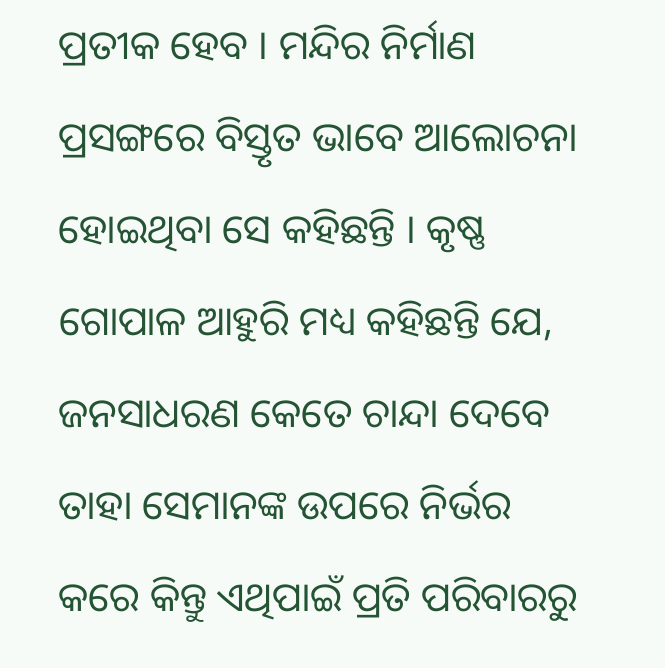ପ୍ରତୀକ ହେବ । ମନ୍ଦିର ନିର୍ମାଣ ପ୍ରସଙ୍ଗରେ ବିସ୍ତୃତ ଭାବେ ଆଲୋଚନା ହୋଇଥିବା ସେ କହିଛନ୍ତି । କୃଷ୍ଣ ଗୋପାଳ ଆହୁରି ମଧ୍ୟ କହିଛନ୍ତି ଯେ, ଜନସାଧରଣ କେତେ ଚାନ୍ଦା ଦେବେ ତାହା ସେମାନଙ୍କ ଉପରେ ନିର୍ଭର କରେ କିନ୍ତୁ ଏଥିପାଇଁ ପ୍ରତି ପରିବାରରୁ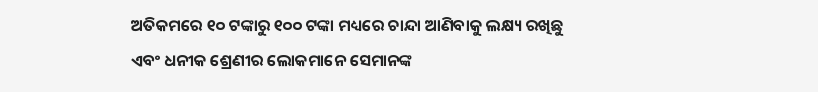ଅତିକମରେ ୧୦ ଟଙ୍କାରୁ ୧୦୦ ଟଙ୍କା ମଧ୍ୟରେ ଚାନ୍ଦା ଆଣିବାକୁ ଲକ୍ଷ୍ୟ ରଖିଛୁ ଏବଂ ଧନୀକ ଶ୍ରେଣୀର ଲୋକମାନେ ସେମାନଙ୍କ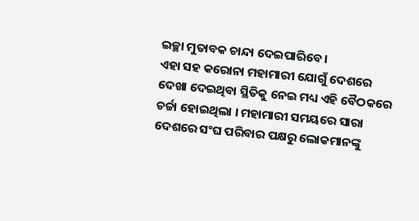ଇଚ୍ଛା ମୁତାବକ ଚାନ୍ଦା ଦେଇପାରିବେ ।
ଏହା ସହ କରୋନା ମହାମାରୀ ଯୋଗୁଁ ଦେଶରେ ଦେଖା ଦେଇଥିବା ସ୍ଥିତିକୁ ନେଇ ମଧ୍ୟ ଏହି ବୈଠକରେ ଚର୍ଚ୍ଚା ହୋଇଥିଲା । ମହାମାରୀ ସମୟରେ ସାରା ଦେଶରେ ସଂଘ ପରିବାର ପକ୍ଷରୁ ଲୋକମାନଙ୍କୁ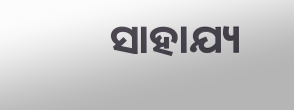ସାହାଯ୍ୟ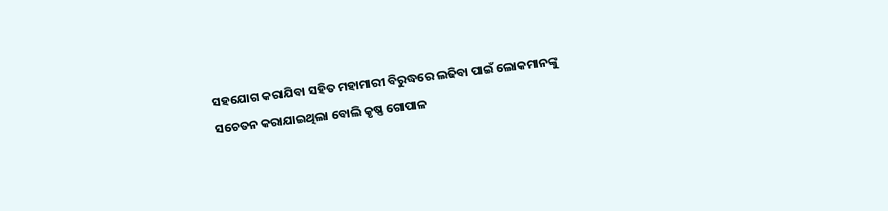ସହଯୋଗ କରାଯିବା ସହିତ ମହାମାରୀ ବିରୁଦ୍ଧରେ ଲଢିବା ପାଇଁ ଲୋକମାନଙ୍କୁ ସଚେତନ କରାଯାଇଥିଲା ବୋଲି କୃଷ୍ଣ ଗୋପାଳ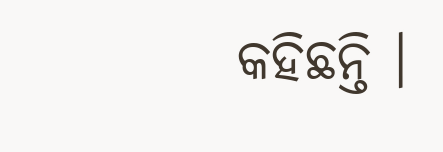କହିଛନ୍ତି ।